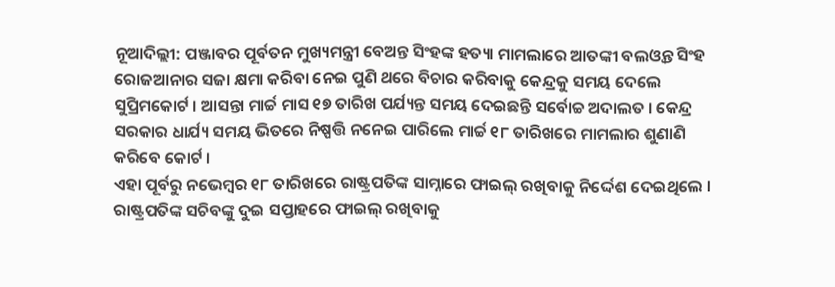ନୂଆଦିଲ୍ଲୀ: ପଞ୍ଜାବର ପୂର୍ବତନ ମୁଖ୍ୟମନ୍ତ୍ରୀ ବେଅନ୍ତ ସିଂହଙ୍କ ହତ୍ୟା ମାମଲାରେ ଆତଙ୍କୀ ବଲଓ୍ବନ୍ତ ସିଂହ ରୋଜଆନାର ସଜା କ୍ଷମା କରିବା ନେଇ ପୁଣି ଥରେ ବିଚାର କରିବାକୁ କେନ୍ଦ୍ରକୁ ସମୟ ଦେଲେ ସୁପ୍ରିମକୋର୍ଟ । ଆସନ୍ତା ମାର୍ଚ୍ଚ ମାସ ୧୭ ତାରିଖ ପର୍ଯ୍ୟନ୍ତ ସମୟ ଦେଇଛନ୍ତି ସର୍ବୋଚ୍ଚ ଅଦାଲତ । କେନ୍ଦ୍ର ସରକାର ଧାର୍ଯ୍ୟ ସମୟ ଭିତରେ ନିଷ୍ପତ୍ତି ନନେଇ ପାରିଲେ ମାର୍ଚ୍ଚ ୧୮ ତାରିଖରେ ମାମଲାର ଶୁଣାଣି କରିବେ କୋର୍ଟ ।
ଏହା ପୂର୍ବରୁ ନଭେମ୍ବର ୧୮ ତାରିଖରେ ରାଷ୍ଟ୍ରପତିଙ୍କ ସାମ୍ନାରେ ଫାଇଲ୍ ରଖିବାକୁ ନିର୍ଦ୍ଦେଶ ଦେଇଥିଲେ । ରାଷ୍ଟ୍ରପତିଙ୍କ ସଚିବଙ୍କୁ ଦୁଇ ସପ୍ତାହରେ ଫାଇଲ୍ ରଖିବାକୁ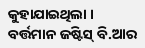କୁହାଯାଇଥିଲା । ବର୍ତ୍ତମାନ ଜଷ୍ଟିସ୍ ବି.ଆର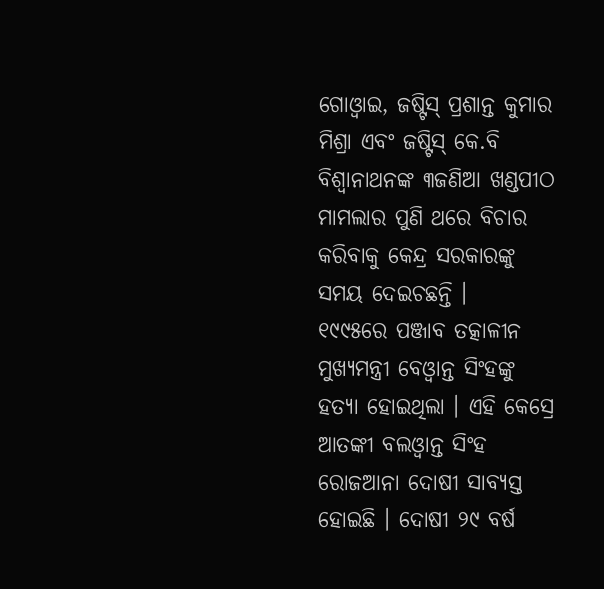ଗୋଓ୍ବାଇ, ଜଷ୍ଟିସ୍ ପ୍ରଶାନ୍ତ କୁମାର ମିଶ୍ରା ଏବଂ ଜଷ୍ଟିସ୍ କେ.ବି ବିଶ୍ବାନାଥନଙ୍କ ୩ଜଣିଆ ଖଣ୍ଡପୀଠ ମାମଲାର ପୁଣି ଥରେ ବିଚାର କରିବାକୁ କେନ୍ଦ୍ର ସରକାରଙ୍କୁ ସମୟ ଦେଇଚଛନ୍ତି ।
୧୯୯୫ରେ ପଞ୍ଜାବ ତତ୍କାଳୀନ ମୁଖ୍ୟମନ୍ତ୍ରୀ ବେଓ୍ବାନ୍ତ ସିଂହଙ୍କୁ ହତ୍ୟା ହୋଇଥିଲା । ଏହି କେସ୍ରେ ଆତଙ୍କୀ ବଲଓ୍ବାନ୍ତ ସିଂହ ରୋଜଆନା ଦୋଷୀ ସାବ୍ୟସ୍ତ ହୋଇଛି । ଦୋଷୀ ୨୯ ବର୍ଷ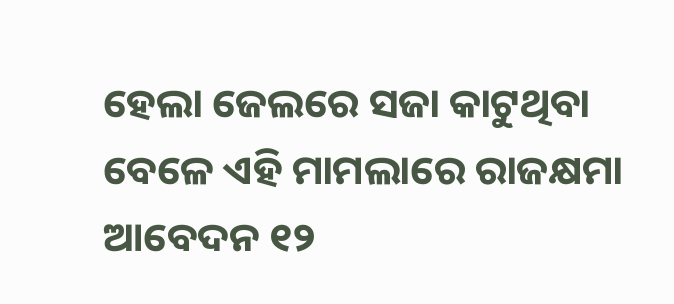ହେଲା ଜେଲରେ ସଜା କାଟୁଥିବା ବେଳେ ଏହି ମାମଲାରେ ରାଜକ୍ଷମା ଆବେଦନ ୧୨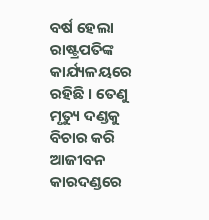ବର୍ଷ ହେଲା ରାଷ୍ଟ୍ରପତିଙ୍କ କାର୍ଯ୍ୟଳୟରେ ରହିଛି । ତେଣୁ ମୃତ୍ୟୁ ଦଣ୍ଡକୁ ବିଚାର କରି ଆଜୀବନ କାରଦଣ୍ଡରେ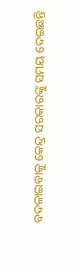ବଦଳାଇବାକୁ କେନ୍ଦ୍ର ସରକାରଙ୍କୁ ସମୟ ଦେଇଛନ୍ତି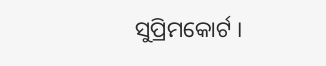ସୁପ୍ରିମକୋର୍ଟ ।